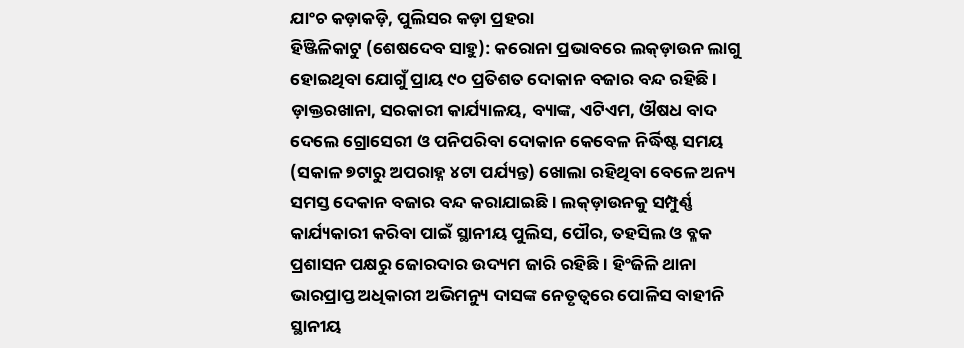ଯାଂଚ କଡ଼ାକଡ଼ି, ପୁଲିସର କଡ଼ା ପ୍ରହରା
ହିଞ୍ଜିଳିକାଟୁ (ଶେଷଦେବ ସାହୁ): କରୋନା ପ୍ରଭାବରେ ଲକ୍ଡ଼ାଉନ ଲାଗୁ ହୋଇଥିବା ଯୋଗୁଁ ପ୍ରାୟ ୯୦ ପ୍ରତିଶତ ଦୋକାନ ବଜାର ବନ୍ଦ ରହିଛି । ଡ଼ାକ୍ତରଖାନା, ସରକାରୀ କାର୍ଯ୍ୟାଳୟ, ବ୍ୟାଙ୍କ, ଏଟିଏମ, ଔଷଧ ବାଦ ଦେଲେ ଗ୍ରୋସେରୀ ଓ ପନିପରିବା ଦୋକାନ କେବେଳ ନିର୍ଦ୍ଧିଷ୍ଟ ସମୟ (ସକାଳ ୭ଟାରୁ ଅପରାହ୍ନ ୪ଟା ପର୍ଯ୍ୟନ୍ତ) ଖୋଲା ରହିଥିବା ବେଳେ ଅନ୍ୟ ସମସ୍ତ ଦେକାନ ବଜାର ବନ୍ଦ କରାଯାଇଛି । ଲକ୍ଡ଼ାଉନକୁ ସମ୍ପୁର୍ଣ୍ଣ କାର୍ଯ୍ୟକାରୀ କରିବା ପାଇଁ ସ୍ଥାନୀୟ ପୁଲିସ, ପୌର, ତହସିଲ ଓ ବ୍ଳକ ପ୍ରଶାସନ ପକ୍ଷରୁ ଜୋରଦାର ଉଦ୍ୟମ ଜାରି ରହିଛି । ହିଂଜିଳି ଥାନା ଭାରପ୍ରାପ୍ତ ଅଧିକାରୀ ଅଭିମନ୍ୟୁ ଦାସଙ୍କ ନେତୃତ୍ୱରେ ପୋଳିସ ବାହୀନି ସ୍ଥାନୀୟ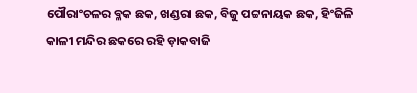ପୌରାଂଚଳର ବ୍ଳକ ଛକ, ଖଣ୍ଡରା ଛକ, ବିଜୁ ପଟ୍ଟନାୟକ ଛକ, ହିଂଜିଳି କାଳୀ ମନ୍ଦିର ଛକରେ ରହି ଡ଼ାକବାଜି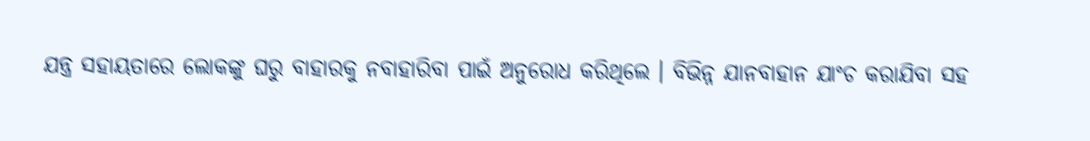ଯନ୍ତ୍ର ସହାୟତାରେ ଲୋକଙ୍କୁ ଘରୁ ବାହାରକୁ ନବାହାରିବା ପାଇଁ ଅନୁରୋଧ କରିଥିଲେ । ବିଭିନ୍ନ ଯାନବାହାନ ଯାଂଚ କରାଯିବା ସହ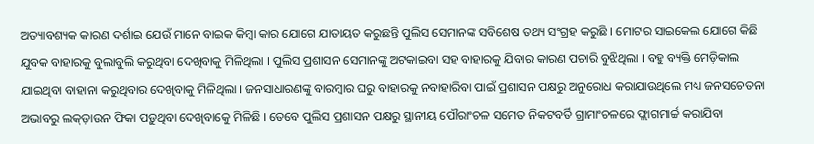ଅତ୍ୟାବଶ୍ୟକ କାରଣ ଦର୍ଶାଇ ଯେଉଁ ମାନେ ବାଇକ କିମ୍ବା କାର ଯୋଗେ ଯାତାୟତ କରୁଛନ୍ତି ପୁଲିସ ସେମାନଙ୍କ ସବିଶେଷ ତଥ୍ୟ ସଂଗ୍ରହ କରୁଛି । ମୋଟର ସାଇକେଲ ଯୋଗେ କିଛି ଯୁବକ ବାହାରକୁ ବୁଲାବୁଲି କରୁଥିବା ଦେଖିବାକୁ ମିଳିଥିଲା । ପୁଲିସ ପ୍ରଶାସନ ସେମାନଙ୍କୁ ଅଟକାଇବା ସହ ବାହାରକୁ ଯିବାର କାରଣ ପଚାରି ବୁଝିଥିଲା । ବହୁ ବ୍ୟକ୍ତି ମେଡ଼ିକାଲ ଯାଇଥିବା ବାହାନା କରୁଥିବାର ଦେଖିବାକୁ ମିଳିଥିଲା । ଜନସାଧାରଣଙ୍କୁ ବାରମ୍ବାର ଘରୁ ବାହାରକୁ ନବାହାରିବା ପାଇଁ ପ୍ରଶାସନ ପକ୍ଷରୁ ଅନୁରୋଧ କରାଯାଉଥିଲେ ମଧ୍ୟ ଜନସଚେତନା ଅଭାବରୁ ଲକ୍ଡ଼ାଉନ ଫିକା ପଡ଼ୁଥିବା ଦେଖିବାକେୁ ମିଳିଛି । ତେବେ ପୁଲିସ ପ୍ରଶାସନ ପକ୍ଷରୁ ସ୍ଥାନୀୟ ପୌରାଂଚଳ ସମେତ ନିକଟବର୍ତି ଗ୍ରାମାଂଚଳରେ ଫ୍ଲାଗମାର୍ଚ୍ଚ କରାଯିବା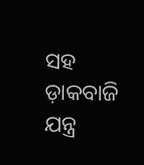ସହ ଡ଼ାକବାଜି ଯନ୍ତ୍ର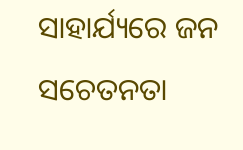ସାହାର୍ଯ୍ୟରେ ଜନ ସଚେତନତା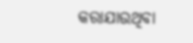କରାଯାଉଥିବା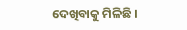ଦେଖିବାକୁ ମିଳିଛି ।